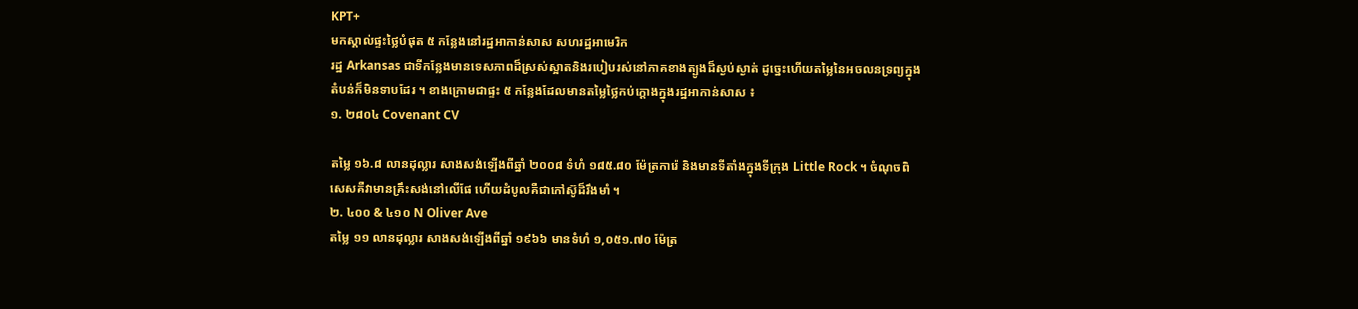KPT+
មកស្គាល់ផ្ទះថ្លៃបំផុត ៥ កន្លែងនៅរដ្ឋអាកាន់សាស សហរដ្ឋអាមេរិក
រដ្ឋ Arkansas ជាទីកន្លែងមានទេសភាពដ៏ស្រស់ស្អាតនិងរបៀបរស់នៅភាគខាងត្បូងដ៏ស្ងប់ស្ងាត់ ដូច្នេះហើយតម្លៃនៃអចលនទ្រព្យក្នុងតំបន់ក៏មិនទាបដែរ ។ ខាងក្រោមជាផ្ទះ ៥ កន្លែងដែលមានតម្លៃថ្លៃកប់ក្ដោងក្នុងរដ្ឋអាកាន់សាស ៖
១. ២៨០៤ Covenant CV

តម្លៃ ១៦.៨ លានដុល្លារ សាងសង់ឡើងពីឆ្នាំ ២០០៨ ទំហំ ១៨៥.៨០ ម៉ែត្រការ៉េ និងមានទីតាំងក្នុងទីក្រុង Little Rock ។ ចំណុចពិសេសគឺវាមានគ្រឹះសង់នៅលើផែ ហើយដំបូលគឺជាកៅស៊ូដ៏រឹងមាំ ។
២. ៤០០ & ៤១០ N Oliver Ave
តម្លៃ ១១ លានដុល្លារ សាងសង់ឡើងពីឆ្នាំ ១៩៦៦ មានទំហំ ១,០៥១.៧០ ម៉ែត្រ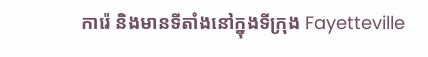ការ៉េ និងមានទីតាំងនៅក្នុងទីក្រុង Fayetteville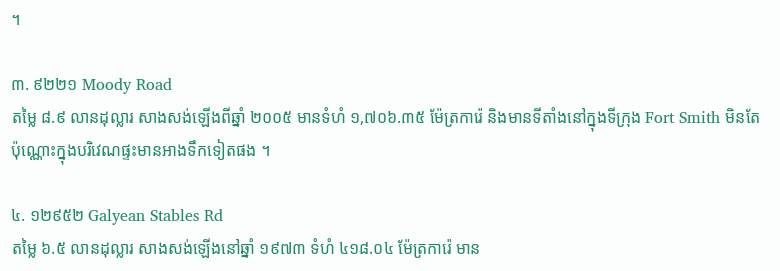។

៣. ៩២២១ Moody Road
តម្លៃ ៨.៩ លានដុល្លារ សាងសង់ឡើងពីឆ្នាំ ២០០៥ មានទំហំ ១,៧០៦.៣៥ ម៉ែត្រការ៉េ និងមានទីតាំងនៅក្នុងទីក្រុង Fort Smith មិនតែប៉ុណ្ណោះក្នុងបរិវេណផ្ទះមានអាងទឹកទៀតផង ។

៤. ១២៩៥២ Galyean Stables Rd
តម្លៃ ៦.៥ លានដុល្លារ សាងសង់ឡើងនៅឆ្នាំ ១៩៧៣ ទំហំ ៤១៨.០៤ ម៉ែត្រការ៉េ មាន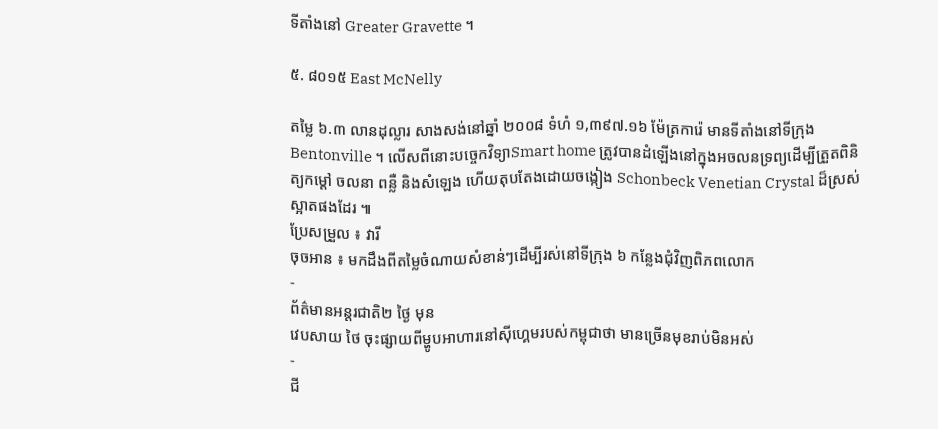ទីតាំងនៅ Greater Gravette ។

៥. ៨០១៥ East McNelly

តម្លៃ ៦.៣ លានដុល្លារ សាងសង់នៅឆ្នាំ ២០០៨ ទំហំ ១,៣៩៧.១៦ ម៉ែត្រការ៉េ មានទីតាំងនៅទីក្រុង Bentonville ។ លើសពីនោះបច្ចេកវិទ្យាSmart home ត្រូវបានដំឡើងនៅក្នុងអចលនទ្រព្យដើម្បីត្រួតពិនិត្យកម្ដៅ ចលនា ពន្លឺ និងសំឡេង ហើយតុបតែងដោយចង្កៀង Schonbeck Venetian Crystal ដ៏ស្រស់ស្អាតផងដែរ ៕
ប្រែសម្រួល ៖ វារី
ចុចអាន ៖ មកដឹងពីតម្លៃចំណាយសំខាន់ៗដើម្បីរស់នៅទីក្រុង ៦ កន្លែងជុំវិញពិភពលោក
-
ព័ត៌មានអន្ដរជាតិ២ ថ្ងៃ មុន
វេបសាយ ថៃ ចុះផ្សាយពីម្ហូបអាហារនៅស៊ីហ្គេមរបស់កម្ពុជាថា មានច្រើនមុខរាប់មិនអស់
-
ជី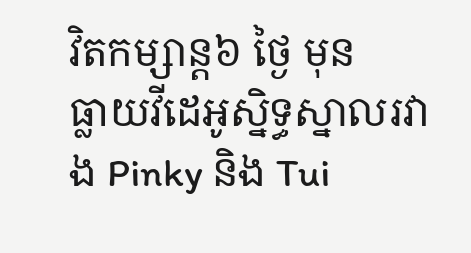វិតកម្សាន្ដ៦ ថ្ងៃ មុន
ធ្លាយវីដេអូស្និទ្ធស្នាលរវាង Pinky និង Tui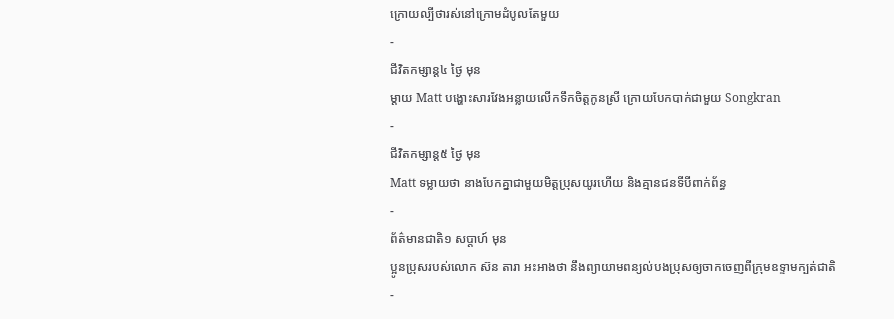ក្រោយល្បីថារស់នៅក្រោមដំបូលតែមួយ
-
ជីវិតកម្សាន្ដ៤ ថ្ងៃ មុន
ម្ដាយ Matt បង្ហោះសារវែងអន្លាយលើកទឹកចិត្តកូនស្រី ក្រោយបែកបាក់ជាមួយ Songkran
-
ជីវិតកម្សាន្ដ៥ ថ្ងៃ មុន
Matt ទម្លាយថា នាងបែកគ្នាជាមួយមិត្តប្រុសយូរហើយ និងគ្មានជនទីបីពាក់ព័ន្ធ
-
ព័ត៌មានជាតិ១ សប្តាហ៍ មុន
ប្អូនប្រុសរបស់លោក ស៊ន តារា អះអាងថា នឹងព្យាយាមពន្យល់បងប្រុសឲ្យចាកចេញពីក្រុមឧទ្ទាមក្បត់ជាតិ
-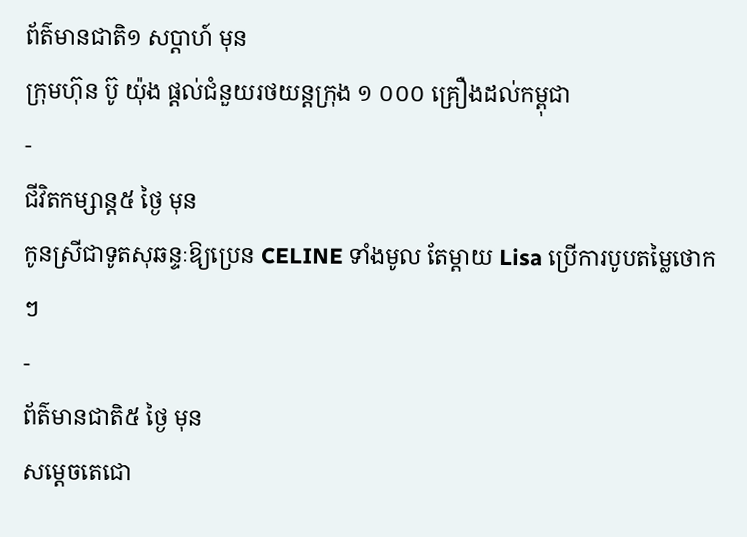ព័ត៌មានជាតិ១ សប្តាហ៍ មុន
ក្រុមហ៊ុន ប៊ូ យ៉ុង ផ្ដល់ជំនួយរថយន្តក្រុង ១ ០០០ គ្រឿងដល់កម្ពុជា
-
ជីវិតកម្សាន្ដ៥ ថ្ងៃ មុន
កូនស្រីជាទូតសុឆន្ទៈឱ្យប្រេន CELINE ទាំងមូល តែម្ដាយ Lisa ប្រើការបូបតម្លៃថោកៗ
-
ព័ត៌មានជាតិ៥ ថ្ងៃ មុន
សម្ដេចតេជោ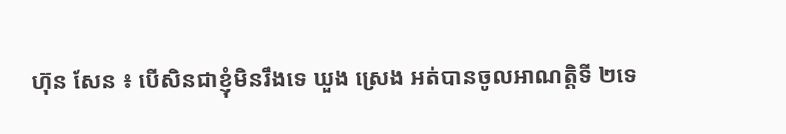ហ៊ុន សែន ៖ បើសិនជាខ្ញុំមិនរឹងទេ ឃួង ស្រេង អត់បានចូលអាណត្តិទី ២ទេ